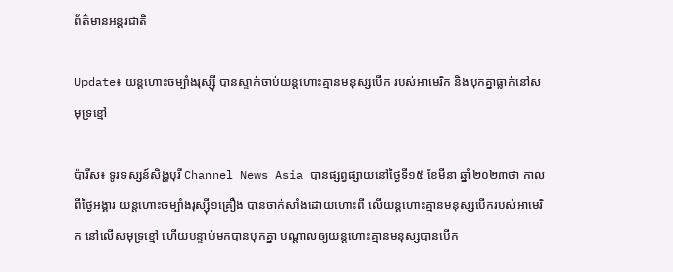ព័ត៌មានអន្តរជាតិ

Update៖ យន្តហោះចម្បាំងរុស្ស៊ី បានស្ទាក់ចាប់យន្តហោះគ្មានមនុស្សបើក របស់អាមេរិក និងបុកគ្នាធ្លាក់នៅសមុទ្រខ្មៅ

ប៉ារីស៖ ទូរទស្សន៍សិង្ហបុរី Channel News Asia បានផ្សព្វផ្សាយនៅថ្ងៃទី១៥ ខែមីនា ឆ្នាំ២០២៣ថា កាលពីថ្ងៃអង្គារ យន្តហោះចម្បាំងរុស្ស៊ី១គ្រឿង បានចាក់សាំងដោយហោះពី លើយន្តហោះគ្មានមនុស្សបើករបស់អាមេរិក នៅលើសមុទ្រខ្មៅ ហើយបន្ទាប់មកបានបុកគ្នា បណ្តាលឲ្យយន្តហោះគ្មានមនុស្សបានបើក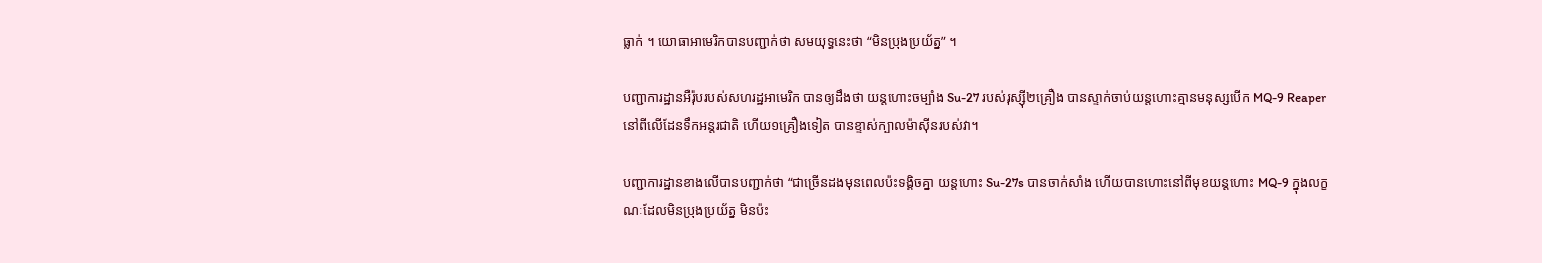ធ្លាក់ ។ យោធាអាមេរិកបានបញ្ជាក់ថា សមយុទ្ធនេះថា “មិនប្រុងប្រយ័ត្ន” ។

បញ្ជាការដ្ឋានអឺរ៉ុបរបស់សហរដ្ឋអាមេរិក បានឲ្យដឹងថា យន្តហោះចម្បាំង Su-27 របស់រុស្ស៊ី២គ្រឿង បានស្ទាក់ចាប់យន្តហោះគ្មានមនុស្សបើក MQ-9 Reaper នៅពីលើដែនទឹកអន្តរជាតិ ហើយ១គ្រឿងទៀត បានខ្ទាស់ក្បាលម៉ាស៊ីនរបស់វា។

បញ្ជាការដ្ឋានខាងលើបានបញ្ជាក់ថា “ជាច្រើនដងមុនពេលប៉ះទង្គិចគ្នា យន្តហោះ Su-27s បានចាក់សាំង ហើយបានហោះនៅពីមុខយន្តហោះ MQ-9 ក្នុងលក្ខណៈដែលមិនប្រុងប្រយ័ត្ន មិនប៉ះ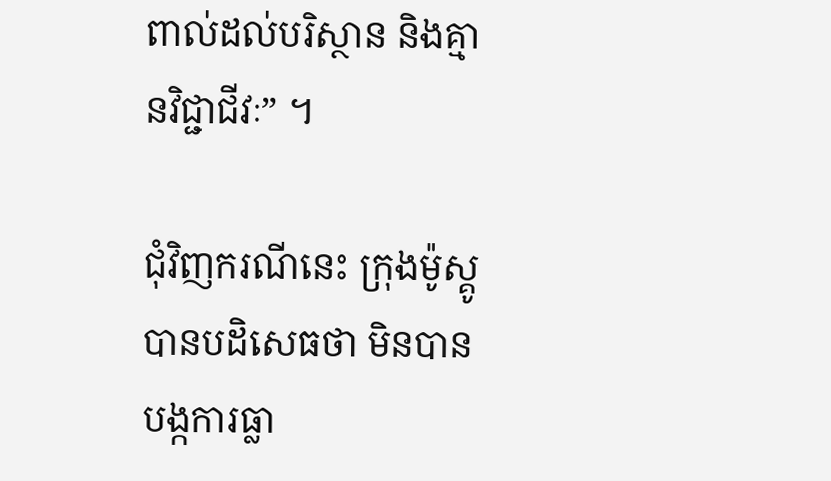ពាល់ដល់បរិស្ថាន និងគ្មានវិជ្ជាជីវៈ” ។

ជុំវិញករណីនេះ ក្រុងម៉ូស្គូបានបដិសេធថា មិនបានបង្កការធ្លា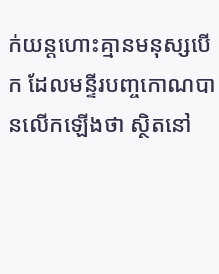ក់យន្តហោះគ្មានមនុស្សបើក ដែលមន្ទីរបញ្ចកោណបានលើកឡើងថា ស្ថិតនៅ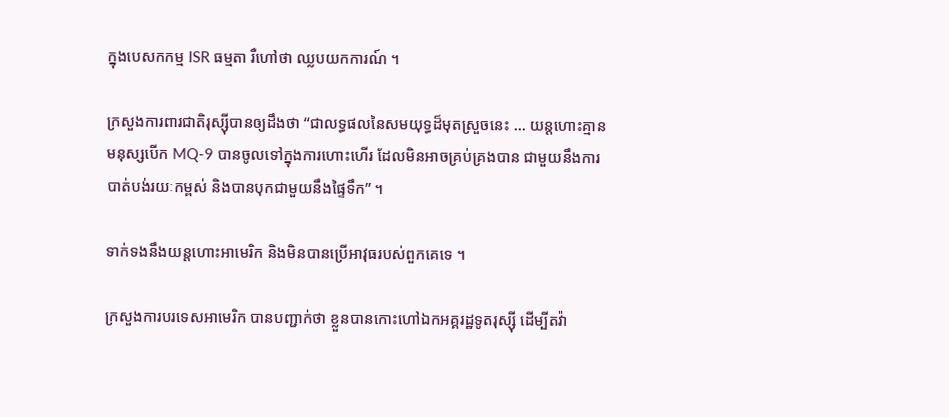ក្នុងបេសកកម្ម ISR ធម្មតា រឺហៅថា ឈ្លបយកការណ៍ ។

ក្រសួងការពារជាតិរុស្ស៊ីបានឲ្យដឹងថា “ជាលទ្ធផលនៃសមយុទ្ធដ៏មុតស្រួចនេះ … យន្តហោះគ្មានមនុស្សបើក MQ-9 បានចូលទៅក្នុងការហោះហើរ ដែលមិនអាចគ្រប់គ្រងបាន ជាមួយនឹងការបាត់បង់រយៈកម្ពស់ និងបានបុកជាមួយនឹងផ្ទៃទឹក” ។

ទាក់ទងនឹងយន្តហោះអាមេរិក និងមិនបានប្រើអាវុធរបស់ពួកគេទេ ។

ក្រសួងការបរទេសអាមេរិក បានបញ្ជាក់ថា ខ្លួនបានកោះហៅឯកអគ្គរដ្ឋទូតរុស្ស៊ី ដើម្បីតវ៉ា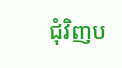ជុំវិញប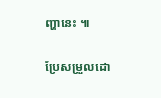ញ្ហានេះ ៕

ប្រែសម្រួលដោ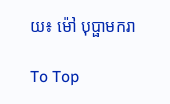យ៖ ម៉ៅ បុប្ផាមករា

To Top